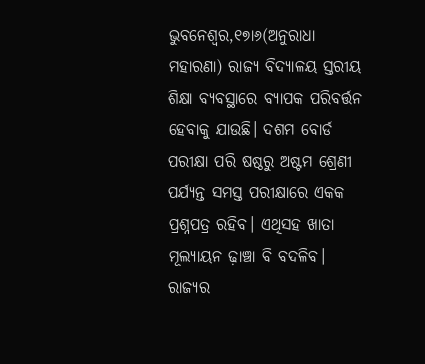ଭୁବନେଶ୍ୱର,୧୭ା୬(ଅନୁରାଧା ମହାରଣା) ରାଜ୍ୟ ବିଦ୍ୟାଳୟ ସ୍ତରୀୟ ଶିକ୍ଷା ବ୍ୟବସ୍ଥାରେ ବ୍ୟାପକ ପରିବର୍ତ୍ତନ ହେବାକୁ ଯାଉଛି। ଦଶମ ବୋର୍ଡ ପରୀକ୍ଷା ପରି ଷଷ୍ଠରୁ ଅଷ୍ଟମ ଶ୍ରେଣୀ ପର୍ଯ୍ୟନ୍ତ ସମସ୍ତ ପରୀକ୍ଷାରେ ଏକକ ପ୍ରଶ୍ନପତ୍ର ରହିବ। ଏଥିସହ ଖାତା ମୂଲ୍ୟାୟନ ଢ଼ାଞ୍ଚା ବି ବଦଳିବ। ରାଜ୍ୟର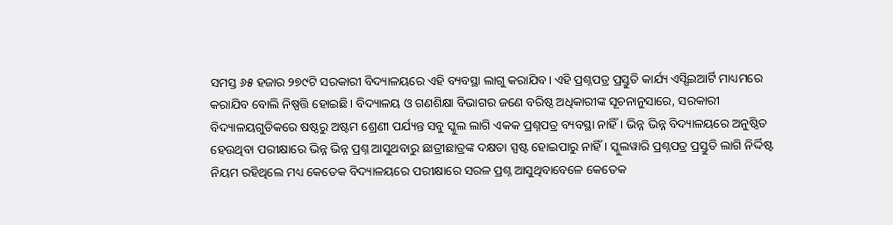ସମସ୍ତ ୬୫ ହଜାର ୨୭୯ଟି ସରକାରୀ ବିଦ୍ୟାଳୟରେ ଏହି ବ୍ୟବସ୍ଥା ଲାଗୁ କରାଯିବ। ଏହି ପ୍ରଶ୍ନପତ୍ର ପ୍ରସ୍ତୁତି କାର୍ଯ୍ୟ ଏସ୍ସିଇଆର୍ଟି ମାଧ୍ୟମରେ କରାଯିବ ବୋଲି ନିଷ୍ପତ୍ତି ହୋଇଛି। ବିଦ୍ୟାଳୟ ଓ ଗଣଶିକ୍ଷା ବିଭାଗର ଜଣେ ବରିଷ୍ଠ ଅଧିକାରୀଙ୍କ ସୂଚନାନୁସାରେ, ସରକାରୀ ବିଦ୍ୟାଳୟଗୁଡିକରେ ଷଷ୍ଠରୁ ଅଷ୍ଟମ ଶ୍ରେଣୀ ପର୍ଯ୍ୟନ୍ତ ସବୁ ସ୍କୁଲ ଲାଗି ଏକକ ପ୍ରଶ୍ନପତ୍ର ବ୍ୟବସ୍ଥା ନାହିଁ। ଭିନ୍ନ ଭିନ୍ନ ବିଦ୍ୟାଳୟରେ ଅନୁଷ୍ଠିତ ହେଉଥିବା ପରୀକ୍ଷାରେ ଭିନ୍ନ ଭିନ୍ନ ପ୍ରଶ୍ନ ଆସୁଥବାରୁ ଛାତ୍ରୀଛାତ୍ରଙ୍କ ଦକ୍ଷତା ସ୍ପଷ୍ଟ ହୋଇପାରୁ ନାହିଁ। ସ୍କୁଲୱାରି ପ୍ରଶ୍ନପତ୍ର ପ୍ରସ୍ତୁତି ଲାଗି ନିର୍ଦ୍ଦିଷ୍ଟ ନିୟମ ରହିଥିଲେ ମଧ୍ୟ କେତେକ ବିଦ୍ୟାଳୟରେ ପରୀକ୍ଷାରେ ସରଳ ପ୍ରଶ୍ନ ଆସୁଥିବାବେଳେ କେତେକ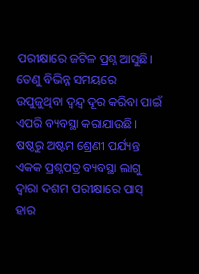ପରୀକ୍ଷାରେ ଜଟିଳ ପ୍ରଶ୍ନ ଆସୁଛି। ତେଣୁ ବିଭିନ୍ନ ସମୟରେ ଉପୁଜୁଥିବା ଦ୍ୱନ୍ଦ୍ୱ ଦୂର କରିବା ପାଇଁ ଏପରି ବ୍ୟବସ୍ଥା କରାଯାଉଛି। ଷଷ୍ଠରୁ ଅଷ୍ଟମ ଶ୍ରେଣୀ ପର୍ଯ୍ୟନ୍ତ ଏକକ ପ୍ରଶ୍ନପତ୍ର ବ୍ୟବସ୍ଥା ଲାଗୁ ଦ୍ୱାରା ଦଶମ ପରୀକ୍ଷାରେ ପାସ୍ ହାର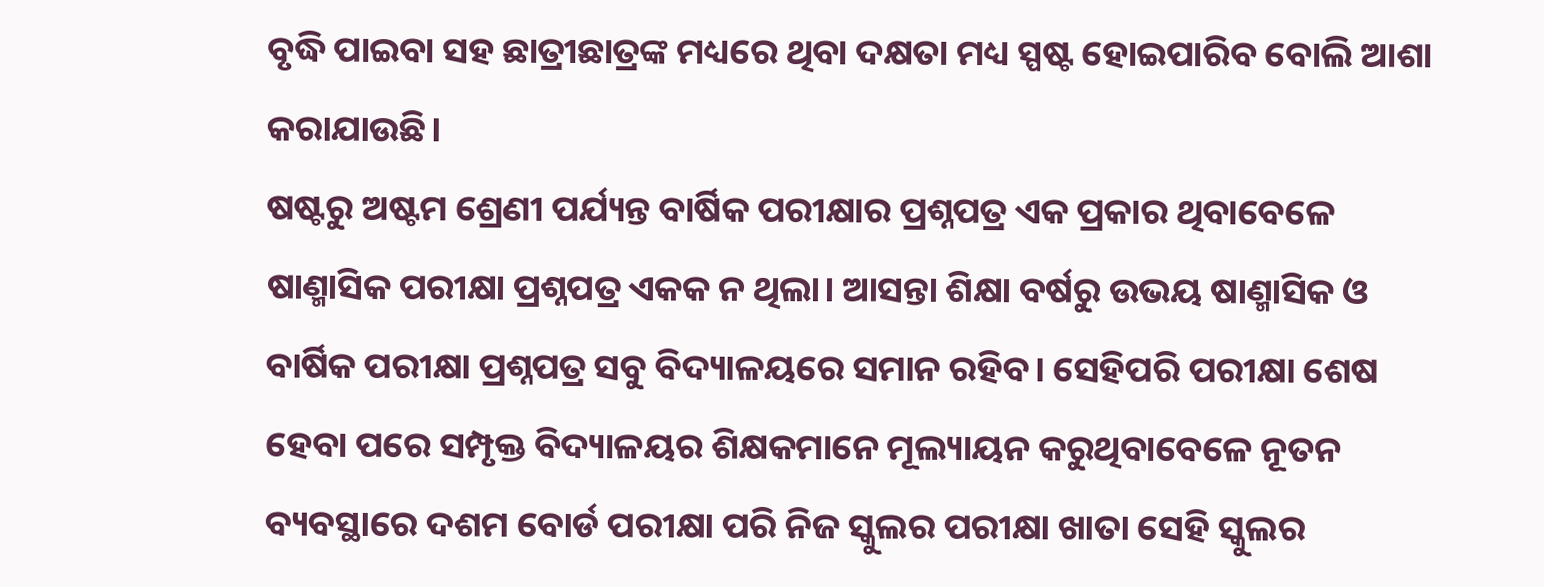ବୃଦ୍ଧି ପାଇବା ସହ ଛାତ୍ରୀଛାତ୍ରଙ୍କ ମଧ୍ୟରେ ଥିବା ଦକ୍ଷତା ମଧ୍ୟ ସ୍ପଷ୍ଟ ହୋଇପାରିବ ବୋଲି ଆଶା କରାଯାଉଛି।
ଷଷ୍ଟରୁ ଅଷ୍ଟମ ଶ୍ରେଣୀ ପର୍ଯ୍ୟନ୍ତ ବାର୍ଷିକ ପରୀକ୍ଷାର ପ୍ରଶ୍ନପତ୍ର ଏକ ପ୍ରକାର ଥିବାବେଳେ ଷାଣ୍ମାସିକ ପରୀକ୍ଷା ପ୍ରଶ୍ନପତ୍ର ଏକକ ନ ଥିଲା। ଆସନ୍ତା ଶିକ୍ଷା ବର୍ଷରୁ ଉଭୟ ଷାଣ୍ମାସିକ ଓ ବାର୍ଷିକ ପରୀକ୍ଷା ପ୍ରଶ୍ନପତ୍ର ସବୁ ବିଦ୍ୟାଳୟରେ ସମାନ ରହିବ। ସେହିପରି ପରୀକ୍ଷା ଶେଷ ହେବା ପରେ ସମ୍ପୃକ୍ତ ବିଦ୍ୟାଳୟର ଶିକ୍ଷକମାନେ ମୂଲ୍ୟାୟନ କରୁଥିବାବେଳେ ନୂତନ ବ୍ୟବସ୍ଥାରେ ଦଶମ ବୋର୍ଡ ପରୀକ୍ଷା ପରି ନିଜ ସ୍କୁଲର ପରୀକ୍ଷା ଖାତା ସେହି ସ୍କୁଲର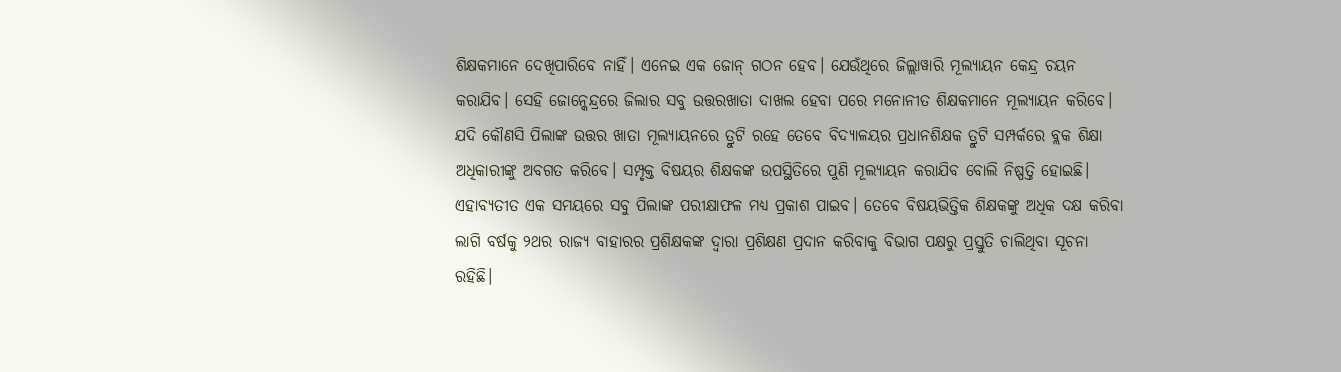ଶିକ୍ଷକମାନେ ଦେଖିପାରିବେ ନାହିଁ। ଏନେଇ ଏକ ଜୋନ୍ ଗଠନ ହେବ। ଯେଉଁଥିରେ ଜିଲ୍ଲାୱାରି ମୂଲ୍ୟାୟନ କେନ୍ଦ୍ର ଚୟନ କରାଯିବ। ସେହି ଜୋନ୍କେନ୍ଦ୍ରରେ ଜିଲାର ସବୁ ଉତ୍ତରଖାତା ଦାଖଲ ହେବା ପରେ ମନୋନୀତ ଶିକ୍ଷକମାନେ ମୂଲ୍ୟାୟନ କରିବେ। ଯଦି କୌଣସି ପିଲାଙ୍କ ଉତ୍ତର ଖାତା ମୂଲ୍ୟାୟନରେ ତ୍ରୁଟି ରହେ ତେବେ ବିଦ୍ୟାଳୟର ପ୍ରଧାନଶିକ୍ଷକ ତ୍ରୁଟି ସମ୍ପର୍କରେ ବ୍ଲକ ଶିକ୍ଷା ଅଧିକାରୀଙ୍କୁ ଅବଗତ କରିବେ। ସମ୍ପୃକ୍ତ ବିଷୟର ଶିକ୍ଷକଙ୍କ ଉପସ୍ଥିତିରେ ପୁଣି ମୂଲ୍ୟାୟନ କରାଯିବ ବୋଲି ନିଷ୍ପତ୍ତି ହୋଇଛି। ଏହାବ୍ୟତୀତ ଏକ ସମୟରେ ସବୁ ପିଲାଙ୍କ ପରୀକ୍ଷାଫଳ ମଧ୍ୟ ପ୍ରକାଶ ପାଇବ। ତେବେ ବିଷୟଭିତ୍ତିକ ଶିକ୍ଷକଙ୍କୁ ଅଧିକ ଦକ୍ଷ କରିବା ଲାଗି ବର୍ଷକୁ ୨ଥର ରାଜ୍ୟ ବାହାରର ପ୍ରଶିକ୍ଷକଙ୍କ ଦ୍ୱାରା ପ୍ରଶିକ୍ଷଣ ପ୍ରଦାନ କରିବାକୁ ବିଭାଗ ପକ୍ଷରୁ ପ୍ରସ୍ତୁତି ଚାଲିଥିବା ସୂଚନା ରହିଛି।